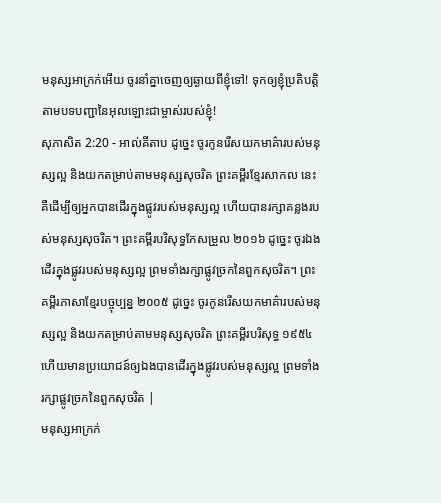មនុស្សអាក្រក់អើយ ចូរនាំគ្នាចេញឲ្យឆ្ងាយពីខ្ញុំទៅ! ទុកឲ្យខ្ញុំប្រតិបត្តិតាមបទបញ្ជានៃអុលឡោះជាម្ចាស់របស់ខ្ញុំ!
សុភាសិត 2:20 - អាល់គីតាប ដូច្នេះ ចូរកូនរើសយកមាគ៌ារបស់មនុស្សល្អ និងយកតម្រាប់តាមមនុស្សសុចរិត ព្រះគម្ពីរខ្មែរសាកល នេះគឺដើម្បីឲ្យអ្នកបានដើរក្នុងផ្លូវរបស់មនុស្សល្អ ហើយបានរក្សាគន្លងរបស់មនុស្សសុចរិត។ ព្រះគម្ពីរបរិសុទ្ធកែសម្រួល ២០១៦ ដូច្នេះ ចូរឯងដើរក្នុងផ្លូវរបស់មនុស្សល្អ ព្រមទាំងរក្សាផ្លូវច្រកនៃពួកសុចរិត។ ព្រះគម្ពីរភាសាខ្មែរបច្ចុប្បន្ន ២០០៥ ដូច្នេះ ចូរកូនរើសយកមាគ៌ារបស់មនុស្សល្អ និងយកតម្រាប់តាមមនុស្សសុចរិត ព្រះគម្ពីរបរិសុទ្ធ ១៩៥៤ ហើយមានប្រយោជន៍ឲ្យឯងបានដើរក្នុងផ្លូវរបស់មនុស្សល្អ ព្រមទាំងរក្សាផ្លូវច្រកនៃពួកសុចរិត |
មនុស្សអាក្រក់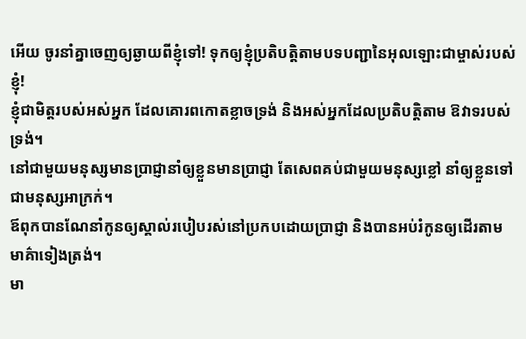អើយ ចូរនាំគ្នាចេញឲ្យឆ្ងាយពីខ្ញុំទៅ! ទុកឲ្យខ្ញុំប្រតិបត្តិតាមបទបញ្ជានៃអុលឡោះជាម្ចាស់របស់ខ្ញុំ!
ខ្ញុំជាមិត្តរបស់អស់អ្នក ដែលគោរពកោតខ្លាចទ្រង់ និងអស់អ្នកដែលប្រតិបត្តិតាម ឱវាទរបស់ទ្រង់។
នៅជាមួយមនុស្សមានប្រាជ្ញានាំឲ្យខ្លួនមានប្រាជ្ញា តែសេពគប់ជាមួយមនុស្សខ្លៅ នាំឲ្យខ្លួនទៅជាមនុស្សអាក្រក់។
ឪពុកបានណែនាំកូនឲ្យស្គាល់របៀបរស់នៅប្រកបដោយប្រាជ្ញា និងបានអប់រំកូនឲ្យដើរតាមមាគ៌ាទៀងត្រង់។
មា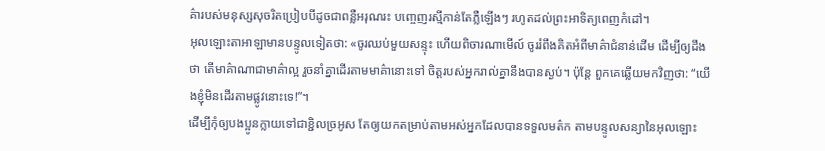គ៌ារបស់មនុស្សសុចរិតប្រៀបបីដូចជាពន្លឺអរុណរះ បញ្ចេញរស្មីកាន់តែភ្លឺឡើងៗ រហូតដល់ព្រះអាទិត្យពេញកំដៅ។
អុលឡោះតាអាឡាមានបន្ទូលទៀតថា: «ចូរឈប់មួយសន្ទុះ ហើយពិចារណាមើល៍ ចូររំពឹងគិតអំពីមាគ៌ាជំនាន់ដើម ដើម្បីឲ្យដឹងថា តើមាគ៌ាណាជាមាគ៌ាល្អ រួចនាំគ្នាដើរតាមមាគ៌ានោះទៅ ចិត្តរបស់អ្នករាល់គ្នានឹងបានស្ងប់។ ប៉ុន្តែ ពួកគេឆ្លើយមកវិញថា: “យើងខ្ញុំមិនដើរតាមផ្លូវនោះទេ!”។
ដើម្បីកុំឲ្យបងប្អូនក្លាយទៅជាខ្ជិលច្រអូស តែឲ្យយកតម្រាប់តាមអស់អ្នកដែលបានទទួលមត៌ក តាមបន្ទូលសន្យានៃអុលឡោះ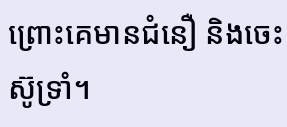ព្រោះគេមានជំនឿ និងចេះស៊ូទ្រាំ។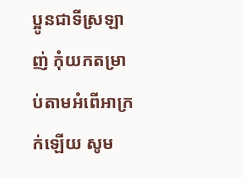ប្អូនជាទីស្រឡាញ់ កុំយកតម្រាប់តាមអំពើអាក្រក់ឡើយ សូម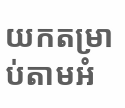យកតម្រាប់តាមអំ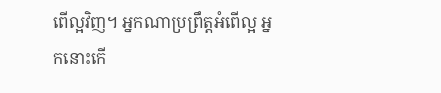ពើល្អវិញ។ អ្នកណាប្រព្រឹត្ដអំពើល្អ អ្នកនោះកើ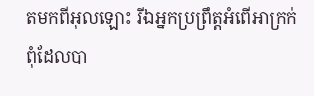តមកពីអុលឡោះ រីឯអ្នកប្រព្រឹត្ដអំពើអាក្រក់ ពុំដែលបា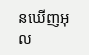នឃើញអុល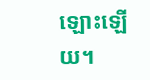ឡោះឡើយ។